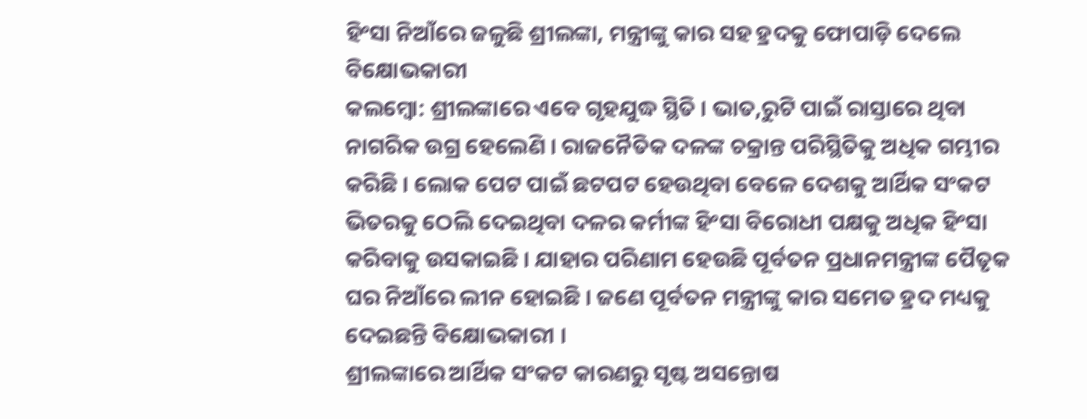ହିଂସା ନିଆଁରେ ଜଳୁଛି ଶ୍ରୀଲଙ୍କା, ମନ୍ତ୍ରୀଙ୍କୁ କାର ସହ ହ୍ରଦକୁ ଫୋପାଡ଼ି ଦେଲେ ବିକ୍ଷୋଭକାରୀ
କଲମ୍ବୋ: ଶ୍ରୀଲଙ୍କାରେ ଏବେ ଗୃହଯୁଦ୍ଧ ସ୍ଥିତି । ଭାତ,ରୁଟି ପାଇଁ ରାସ୍ତାରେ ଥିବା ନାଗରିକ ଉଗ୍ର ହେଲେଣି । ରାଜନୈତିକ ଦଳଙ୍କ ଚକ୍ରାନ୍ତ ପରିସ୍ଥିତିକୁ ଅଧିକ ଗମ୍ଭୀର କରିଛି । ଲୋକ ପେଟ ପାଇଁ ଛଟପଟ ହେଉଥିବା ବେଳେ ଦେଶକୁ ଆର୍ଥିକ ସଂକଟ ଭିତରକୁ ଠେଲି ଦେଇଥିବା ଦଳର କର୍ମୀଙ୍କ ହିଂସା ବିରୋଧୀ ପକ୍ଷକୁ ଅଧିକ ହିଂସା କରିବାକୁ ଉସକାଇଛି । ଯାହାର ପରିଣାମ ହେଉଛି ପୂର୍ବତନ ପ୍ରଧାନମନ୍ତ୍ରୀଙ୍କ ପୈତୃକ ଘର ନିଆଁରେ ଲୀନ ହୋଇଛି । ଜଣେ ପୂର୍ବତନ ମନ୍ତ୍ରୀଙ୍କୁ କାର ସମେତ ହ୍ରଦ ମଧ୍ୟକୁ ଦେଇଛନ୍ତି ବିକ୍ଷୋଭକାରୀ ।
ଶ୍ରୀଲଙ୍କାରେ ଆର୍ଥିକ ସଂକଟ କାରଣରୁ ସୃଷ୍ଟ ଅସନ୍ତୋଷ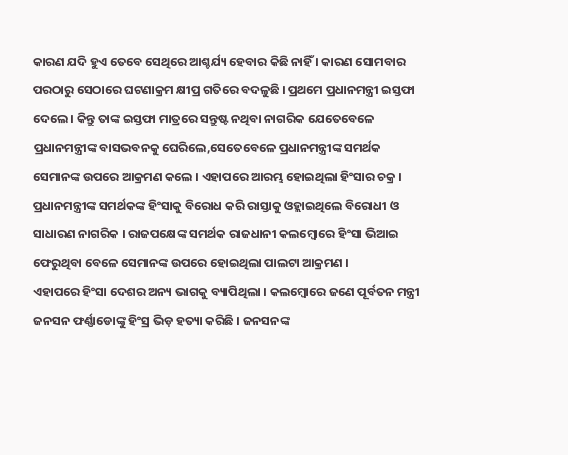କାରଣ ଯଦି ହୁଏ ତେବେ ସେଥିରେ ଆଶ୍ଚର୍ଯ୍ୟ ହେବାର କିଛି ନାହିଁ । କାରଣ ସୋମବାର ପରଠାରୁ ସେଠାରେ ଘଟଣାକ୍ରମ କ୍ଷୀପ୍ର ଗତିରେ ବଦଳୁଛି । ପ୍ରଥମେ ପ୍ରଧାନମନ୍ତ୍ରୀ ଇସ୍ତଫା ଦେଲେ । କିନ୍ତୁ ତାଙ୍କ ଇସ୍ତଫା ମାତ୍ରରେ ସନ୍ତୁଷ୍ଟ ନଥିବା ନାଗରିକ ଯେତେବେଳେ ପ୍ରଧାନମନ୍ତ୍ରୀଙ୍କ ବାସଭବନକୁ ଘେରିଲେ,ସେତେବେଳେ ପ୍ରଧାନମନ୍ତ୍ରୀଙ୍କ ସମର୍ଥକ ସେମାନଙ୍କ ଉପରେ ଆକ୍ରମଣ କଲେ । ଏହାପରେ ଆରମ୍ଭ ହୋଇଥିଲା ହିଂସାର ଚକ୍ର । ପ୍ରଧାନମନ୍ତ୍ରୀଙ୍କ ସମର୍ଥକଙ୍କ ହିଂସାକୁ ବିରୋଧ କରି ରାସ୍ତାକୁ ଓହ୍ଲାଇଥିଲେ ବିରୋଧୀ ଓ ସାଧାରଣ ନାଗରିକ । ରାଜପକ୍ଷେଙ୍କ ସମର୍ଥକ ରାଜଧାନୀ କଲମ୍ବୋରେ ହିଂସା ଭିଆଇ ଫେରୁଥିବା ବେଳେ ସେମାନଙ୍କ ଉପରେ ହୋଇଥିଲା ପାଲଟା ଆକ୍ରମଣ ।
ଏହାପରେ ହିଂସା ଦେଶର ଅନ୍ୟ ଭାଗକୁ ବ୍ୟାପିଥିଲା । କଲମ୍ବୋରେ ଜଣେ ପୂର୍ବତନ ମନ୍ତ୍ରୀ ଜନସନ ଫର୍ଣ୍ଣାଡୋଙ୍କୁ ହିଂସ୍ର ଭିଡ଼ ହତ୍ୟା କରିଛି । ଜନସନଙ୍କ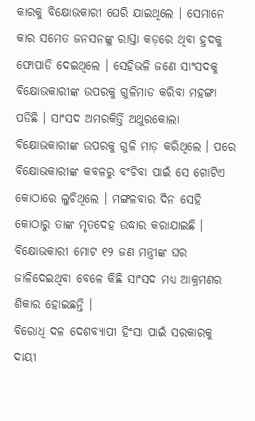କାରକୁ ବିକ୍ଷୋଭକାରୀ ଘେରି ଯାଇଥିଲେ । ସେମାନେ କାର ସମେତ ଜନସନଙ୍କୁ ରାସ୍ତା କଡ଼ରେ ଥିବା ହ୍ରଦକୁ ଫୋପାଡି ଦେଇଥିଲେ । ସେହିଭଳି ଜଣେ ସାଂସଦକୁ ବିକ୍ଷୋଭକାରୀଙ୍କ ଉପରକୁ ଗୁଳିମାଡ କରିବା ମହଙ୍ଗା ପଡିଛି । ସାଂସଦ ଅମରକିର୍ତ୍ତି ଅଥୁରକୋଲା ବିକ୍ଷୋଭକାରୀଙ୍କ ଉପରକୁ ଗୁଳି ମାଡ଼ କରିଥିଲେ । ପରେ ବିକ୍ଷୋଭକାରୀଙ୍କ କବଳରୁ ବଂଚିବା ପାଇଁ ସେ ଗୋଟିଏ କୋଠାରେ ଲୁଚିଥିଲେ । ମଙ୍ଗଳବାର ଦିନ ସେହି କୋଠାରୁ ତାଙ୍କ ମୃତଦେହ ଉଦ୍ଧାର କରାଯାଇଛି । ବିକ୍ଷୋଭକାରୀ ମୋଟ ୧୨ ଜଣ ମନ୍ତ୍ରୀଙ୍କ ଘର ଜାଳିଦେଇଥିବା ବେଳେ କିଛି ସାଂସଦ ମଧ୍ୟ ଆକ୍ରମଣର ଶିକାର ହୋଇଛନ୍ତି ।
ବିରୋଧି ଦଳ ଦେଶବ୍ୟାପୀ ହିଂସା ପାଇଁ ସରକାରକୁ ଦାୟୀ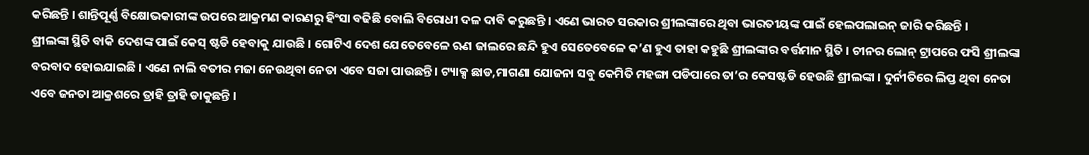କରିଛନ୍ତି । ଶାନ୍ତିପୂର୍ଣ୍ଣ ବିକ୍ଷୋଭକାରୀଙ୍କ ଉପରେ ଆକ୍ରମଣ କାରଣରୁ ହିଂସା ବଢିଛି ବୋଲି ବିରୋଧୀ ଦଳ ଦାବି କରୁଛନ୍ତି । ଏଣେ ଭାରତ ସରକାର ଶ୍ରୀଲଙ୍କାରେ ଥିବା ଭାରତୀୟଙ୍କ ପାଇଁ ହେଲପଲାଇନ୍ ଜାରି କରିଛନ୍ତି ।
ଶ୍ରୀଲଙ୍କା ସ୍ଥିତି ବାକି ଦେଶଙ୍କ ପାଇଁ କେସ୍ ଷ୍ଟଡି ହେବାକୁ ଯାଉଛି । ଗୋଟିଏ ଦେଶ ଯେତେବେଳେ ଋଣ ଜାଲରେ ଛନ୍ଦି ହୁଏ ସେତେବେଳେ କ’ଣ ହୁଏ ତାହା କହୁଛି ଶ୍ରୀଲଙ୍କାର ବର୍ତ୍ତମାନ ସ୍ଥିତି । ଚୀନର ଲୋନ୍ ଟ୍ରାପରେ ଫସି ଶ୍ରୀଲଙ୍କା ବରବାଦ ହୋଇଯାଇଛି । ଏଣେ ନାଲି ବତୀର ମଜା ନେଉଥିବା ନେତା ଏବେ ସଜା ପାଉଛନ୍ତି । ଟ୍ୟାକ୍ସ ଛାଡ,ମାଗଣା ଯୋଜନା ସବୁ କେମିତି ମହଙ୍ଗା ପଡିପାରେ ତା’ର କେସଷ୍ଟଡି ହେଉଛି ଶ୍ରୀଲଙ୍କା । ଦୁର୍ନୀତିରେ ଲିପ୍ତ ଥିବା ନେତା ଏବେ ଜନତା ଆକ୍ରଶରେ ତ୍ରାହି ତ୍ରାହି ଡାକୁଛନ୍ତି ।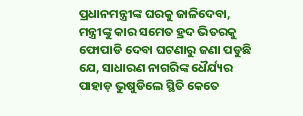ପ୍ରଧାନମନ୍ତ୍ରୀଙ୍କ ଘରକୁ ଜାଳିଦେବା, ମନ୍ତ୍ରୀଙ୍କୁ କାର ସମେତ ହ୍ରଦ ଭିତରକୁ ଫୋପାଡି ଦେବା ଘଟଣାରୁ ଜଣା ପଡୁଛି ଯେ, ସାଧାରଣ ନାଗରିଙ୍କ ଧୈର୍ଯ୍ୟର ପାହାଡ଼ ଭୁଷୁଡିଲେ ସ୍ଥିତି କେତେ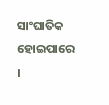ସାଂଘାତିକ ହୋଇପାରେ ।